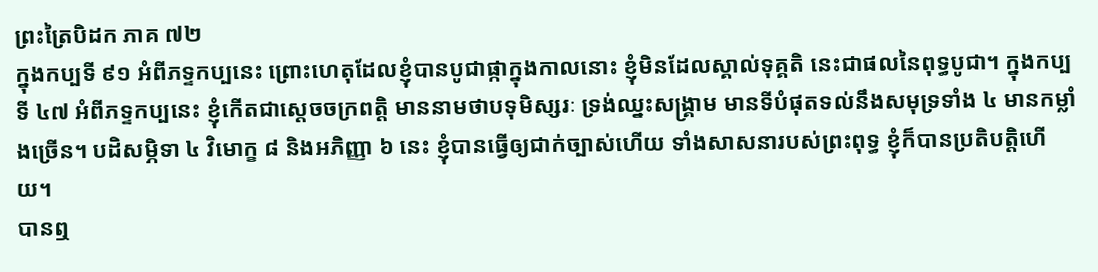ព្រះត្រៃបិដក ភាគ ៧២
ក្នុងកប្បទី ៩១ អំពីភទ្ទកប្បនេះ ព្រោះហេតុដែលខ្ញុំបានបូជាផ្កាក្នុងកាលនោះ ខ្ញុំមិនដែលស្គាល់ទុគ្គតិ នេះជាផលនៃពុទ្ធបូជា។ ក្នុងកប្បទី ៤៧ អំពីភទ្ទកប្បនេះ ខ្ញុំកើតជាស្តេចចក្រពត្តិ មាននាមថាបទុមិស្សរៈ ទ្រង់ឈ្នះសង្គ្រាម មានទីបំផុតទល់នឹងសមុទ្រទាំង ៤ មានកម្លាំងច្រើន។ បដិសម្ភិទា ៤ វិមោក្ខ ៨ និងអភិញ្ញា ៦ នេះ ខ្ញុំបានធ្វើឲ្យជាក់ច្បាស់ហើយ ទាំងសាសនារបស់ព្រះពុទ្ធ ខ្ញុំក៏បានប្រតិបត្តិហើយ។
បានឮ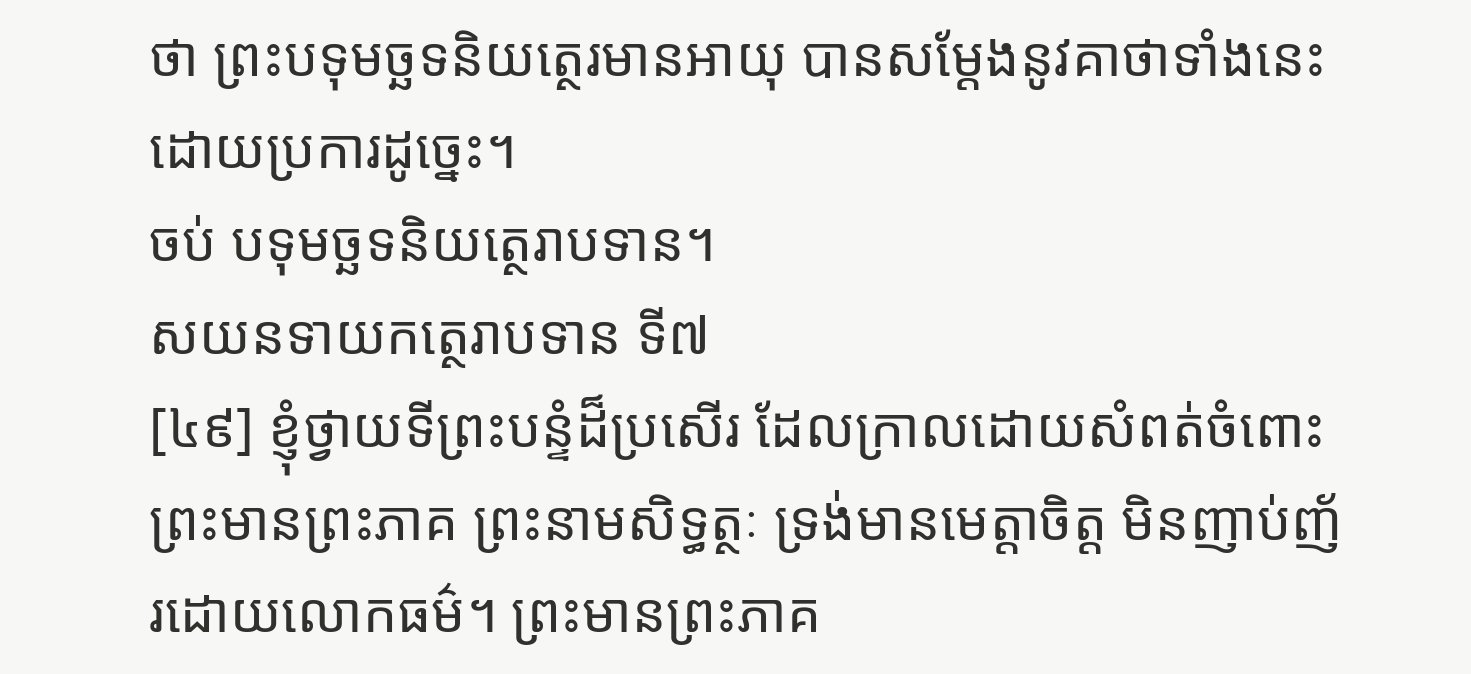ថា ព្រះបទុមច្ឆទនិយត្ថេរមានអាយុ បានសម្តែងនូវគាថាទាំងនេះ ដោយប្រការដូច្នេះ។
ចប់ បទុមច្ឆទនិយត្ថេរាបទាន។
សយនទាយកត្ថេរាបទាន ទី៧
[៤៩] ខ្ញុំថ្វាយទីព្រះបន្ទំដ៏ប្រសើរ ដែលក្រាលដោយសំពត់ចំពោះព្រះមានព្រះភាគ ព្រះនាមសិទ្ធត្ថៈ ទ្រង់មានមេត្តាចិត្ត មិនញាប់ញ័រដោយលោកធម៌។ ព្រះមានព្រះភាគ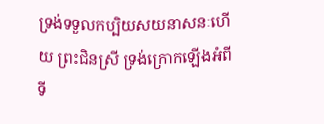ទ្រង់ទទួលកប្បិយសយនាសនៈហើយ ព្រះជិនស្រី ទ្រង់ក្រោកឡើងអំពីទី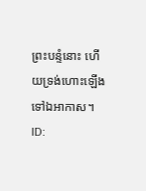ព្រះបន្ទំនោះ ហើយទ្រង់ហោះឡើងទៅឯអាកាស។
ID: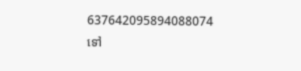637642095894088074
ទៅ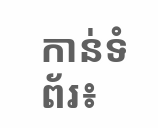កាន់ទំព័រ៖